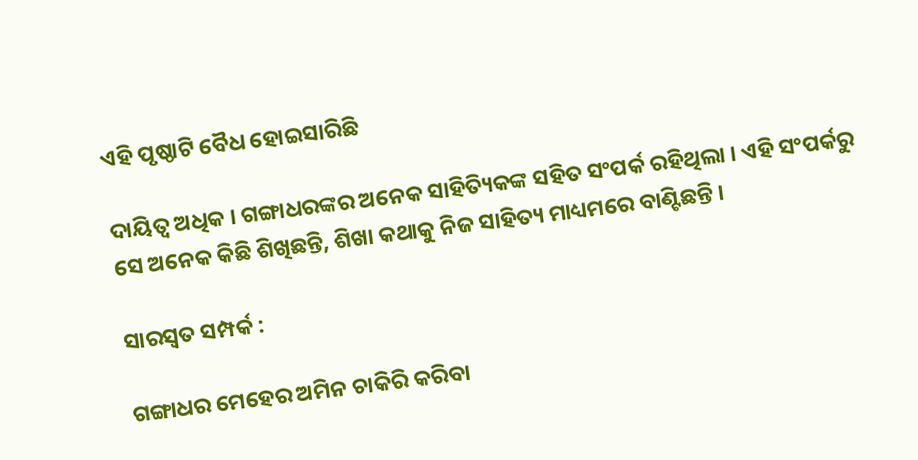ଏହି ପୃଷ୍ଠାଟି ବୈଧ ହୋଇସାରିଛି

ଦାୟିତ୍ୱ ଅଧିକ । ଗଙ୍ଗାଧରଙ୍କର ଅନେକ ସାହିତ୍ୟିକଙ୍କ ସହିତ ସଂପର୍କ ରହିଥିଲା । ଏହି ସଂପର୍କରୁ ସେ ଅନେକ କିଛି ଶିଖିଛନ୍ତି, ଶିଖା କଥାକୁ ନିଜ ସାହିତ୍ୟ ମାଧ୍ୟମରେ ବାଣ୍ଟିଛନ୍ତି ।

ସାରସ୍ୱତ ସମ୍ପର୍କ :

ଗଙ୍ଗାଧର ମେହେର ଅମିନ ଚାକିରି କରିବା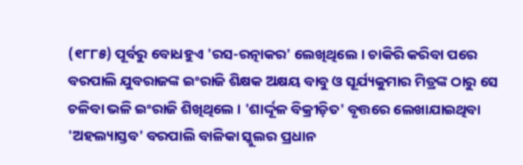(୧୮୮୫) ପୂର୍ବରୁ ବୋଧହୁଏ 'ରସ-ରତ୍ନାକର' ଲେଖିଥିଲେ । ଚାକିରି କରିବା ପରେ ବରପାଲି ଯୁବରାଜଙ୍କ ଇଂରାଜି ଶିକ୍ଷକ ଅକ୍ଷୟ ବାବୁ ଓ ସୂର୍ଯ୍ୟକୁମାର ମିତ୍ରଙ୍କ ଠାରୁ ସେ ଚଳିବା ଭଳି ଇଂରାଜି ଶିଖିଥିଲେ । 'ଶାର୍ଦ୍ଦୂଳ ବିକ୍ରୀଡ଼ିତ' ବୃତ୍ତରେ ଲେଖାଯାଇଥିବା 'ଅହଲ୍ୟାସ୍ତବ' ବରପାଲି ବାଳିକା ସ୍କୁଲର ପ୍ରଧାନ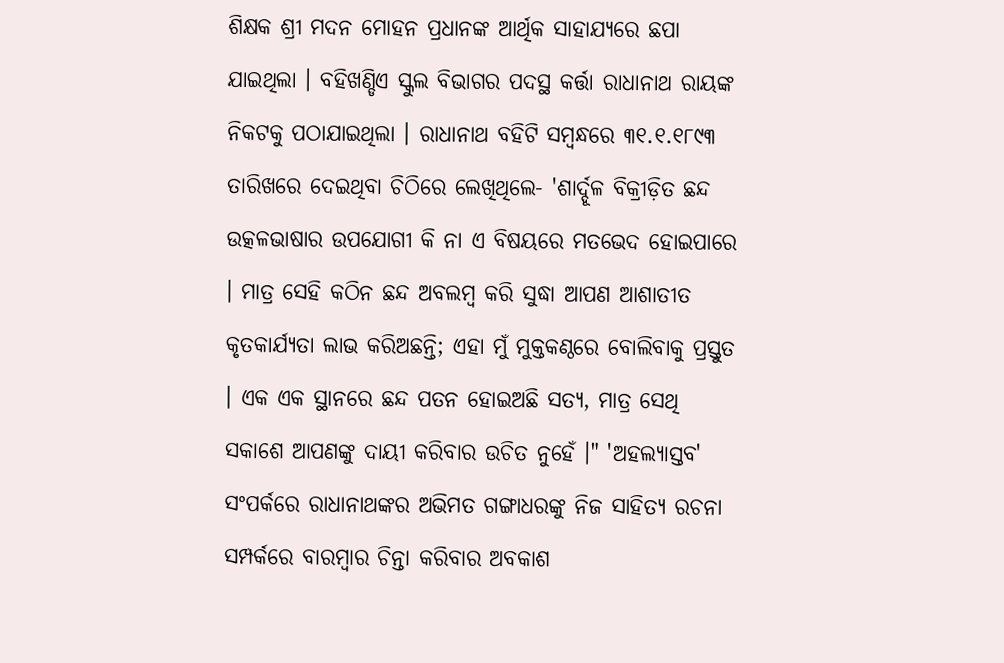ଶିକ୍ଷକ ଶ୍ରୀ ମଦନ ମୋହନ ପ୍ରଧାନଙ୍କ ଆର୍ଥିକ ସାହାଯ୍ୟରେ ଛପା ଯାଇଥିଲା । ବହିଖଣ୍ଡିଏ ସ୍କୁଲ ବିଭାଗର ପଦସ୍ଥ କର୍ତ୍ତା ରାଧାନାଥ ରାୟଙ୍କ ନିକଟକୁ ପଠାଯାଇଥିଲା । ରାଧାନାଥ ବହିଟି ସମ୍ବନ୍ଧରେ ୩୧.୧.୧୮୯୩ ତାରିଖରେ ଦେଇଥିବା ଚିଠିରେ ଲେଖିଥିଲେ- 'ଶାର୍ଦ୍ଦୂଳ ବିକ୍ରୀଡ଼ିତ ଛନ୍ଦ ଉତ୍କଳଭାଷାର ଉପଯୋଗୀ କି ନା ଏ ବିଷୟରେ ମତଭେଦ ହୋଇପାରେ । ମାତ୍ର ସେହି କଠିନ ଛନ୍ଦ ଅବଲମ୍ବ କରି ସୁଦ୍ଧା ଆପଣ ଆଶାତୀତ କୃତକାର୍ଯ୍ୟତା ଲାଭ କରିଅଛନ୍ତି; ଏହା ମୁଁ ମୁକ୍ତକଣ୍ଠରେ ବୋଲିବାକୁ ପ୍ରସ୍ତୁତ । ଏକ ଏକ ସ୍ଥାନରେ ଛନ୍ଦ ପତନ ହୋଇଅଛି ସତ୍ୟ, ମାତ୍ର ସେଥି ସକାଶେ ଆପଣଙ୍କୁ ଦାୟୀ କରିବାର ଉଚିତ ନୁହେଁ ।" 'ଅହଲ୍ୟାସ୍ତବ' ସଂପର୍କରେ ରାଧାନାଥଙ୍କର ଅଭିମତ ଗଙ୍ଗାଧରଙ୍କୁ ନିଜ ସାହିତ୍ୟ ରଚନା ସମ୍ପର୍କରେ ବାରମ୍ବାର ଚିନ୍ତା କରିବାର ଅବକାଶ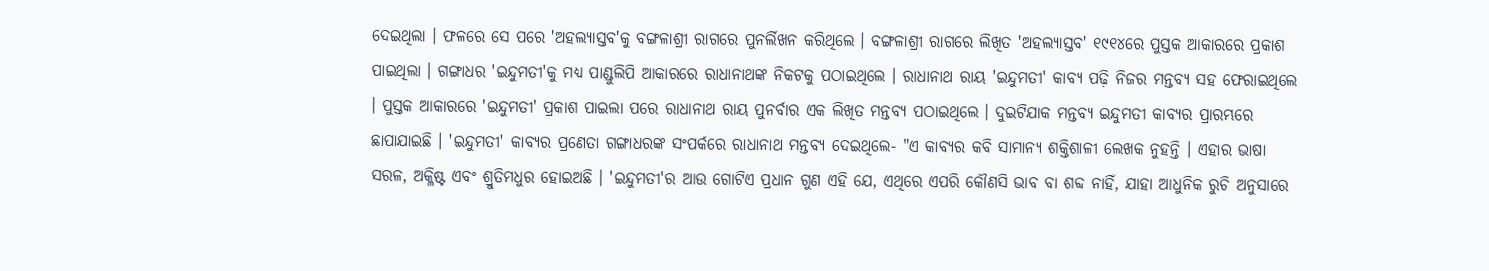ଦେଇଥିଲା । ଫଳରେ ସେ ପରେ 'ଅହଲ୍ୟାସ୍ତବ'କୁ ବଙ୍ଗଳାଶ୍ରୀ ରାଗରେ ପୁନର୍ଲିଖନ କରିଥିଲେ । ବଙ୍ଗଳାଶ୍ରୀ ରାଗରେ ଲିଖିତ 'ଅହଲ୍ୟାସ୍ତବ' ୧୯୧୪ରେ ପୁସ୍ତକ ଆକାରରେ ପ୍ରକାଶ ପାଇଥିଲା । ଗଙ୍ଗାଧର 'ଇନ୍ଦୁମତୀ'କୁ ମଧ୍ୟ ପାଣ୍ଡୁଲିପି ଆକାରରେ ରାଧାନାଥଙ୍କ ନିକଟକୁ ପଠାଇଥିଲେ । ରାଧାନାଥ ରାୟ 'ଇନ୍ଦୁମତୀ' କାବ୍ୟ ପଢ଼ି ନିଜର ମନ୍ତବ୍ୟ ସହ ଫେରାଇଥିଲେ । ପୁସ୍ତକ ଆକାରରେ 'ଇନ୍ଦୁମତୀ' ପ୍ରକାଶ ପାଇଲା ପରେ ରାଧାନାଥ ରାୟ ପୁନର୍ବାର ଏକ ଲିଖିତ ମନ୍ତବ୍ୟ ପଠାଇଥିଲେ । ଦୁଇଟିଯାକ ମନ୍ତବ୍ୟ ଇନ୍ଦୁମତୀ କାବ୍ୟର ପ୍ରାରମ୍ଭରେ ଛାପାଯାଇଛି । 'ଇନ୍ଦୁମତୀ' କାବ୍ୟର ପ୍ରଣେତା ଗଙ୍ଗାଧରଙ୍କ ସଂପର୍କରେ ରାଧାନାଥ ମନ୍ତବ୍ୟ ଦେଇଥିଲେ- "ଏ କାବ୍ୟର କବି ସାମାନ୍ୟ ଶକ୍ତିଶାଳୀ ଲେଖକ ନୁହନ୍ତି । ଏହାର ଭାଷା ସରଳ, ଅକ୍ଳିଷ୍ଟ ଏବଂ ଶ୍ରୁତିମଧୁର ହୋଇଅଛି । 'ଇନ୍ଦୁମତୀ'ର ଆଉ ଗୋଟିଏ ପ୍ରଧାନ ଗୁଣ ଏହି ଯେ, ଏଥିରେ ଏପରି କୌଣସି ଭାବ ବା ଶବ୍ଦ ନାହିଁ, ଯାହା ଆଧୁନିକ ରୁଚି ଅନୁସାରେ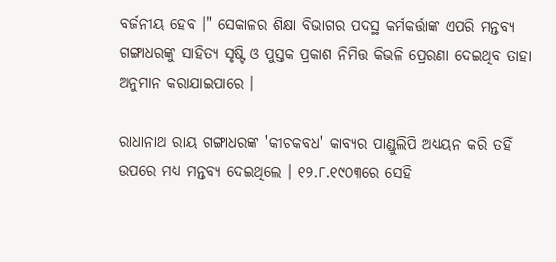ବର୍ଜନୀୟ ହେବ ।" ସେକାଳର ଶିକ୍ଷା ବିଭାଗର ପଦସ୍ଥ କର୍ମକର୍ତ୍ତାଙ୍କ ଏପରି ମନ୍ତବ୍ୟ ଗଙ୍ଗାଧରଙ୍କୁ ସାହିତ୍ୟ ସୃଷ୍ଟି ଓ ପୁସ୍ତକ ପ୍ରକାଶ ନିମିତ୍ତ କିଭଳି ପ୍ରେରଣା ଦେଇଥିବ ତାହା ଅନୁମାନ କରାଯାଇପାରେ ।

ରାଧାନାଥ ରାୟ ଗଙ୍ଗାଧରଙ୍କ 'କୀଚକବଧ' କାବ୍ୟର ପାଣ୍ଡୁଲିପି ଅଧ୍ୟୟନ କରି ତହିଁ ଉପରେ ମଧ୍ୟ ମନ୍ତବ୍ୟ ଦେଇଥିଲେ । ୧୨.୮.୧୯୦୩ରେ ସେହି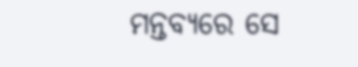ମନ୍ତବ୍ୟରେ ସେ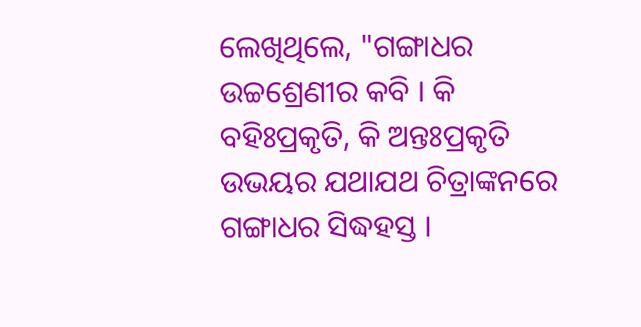ଲେଖିଥିଲେ, "ଗଙ୍ଗାଧର ଉଚ୍ଚଶ୍ରେଣୀର କବି । କି ବହିଃପ୍ରକୃତି, କି ଅନ୍ତଃପ୍ରକୃତି ଉଭୟର ଯଥାଯଥ ଚିତ୍ରାଙ୍କନରେ ଗଙ୍ଗାଧର ସିଦ୍ଧହସ୍ତ ।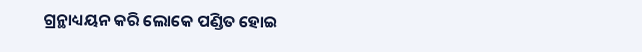ଗ୍ରନ୍ଥାଧ୍ୟୟନ କରି ଲୋକେ ପଣ୍ଡିତ ହୋଇ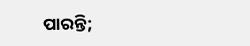ପାରନ୍ତି;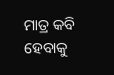ମାତ୍ର କବି ହେବାକୁ